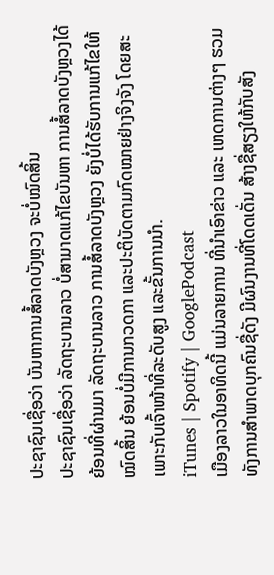ປະຊາຊົນເຊື່ອວ່າ ບັນຫາການສໍ້ລາດບັງຫຼວງ ຈະບໍ່ໝົດສິ້ນ
ປະຊາຊົນເຊື່ອວ່າ ລັດຖະບານລາວ ບໍ່ສາມາດແກ້ໄຂບັນຫາ ການສໍ້ລາດບັງຫຼວງໄດ້ ຍ້ອນທີ່ຜ່ານມາ ລັດຖະບານລາວ ການສໍ້ລາດບັງຫຼວງ ຍັງບໍ່ໄດ້ຮັບການແກ້ໄຂໃຫ້ໝົດສິ້ນ ຍ້ອນບໍ່ມີການກວດກາ ແລະປະຕິບັດຕາມກົດໝາຍຢ່າງຈິງຈັງ ໂດຍສະເພາະກັບເຈົ້າໜ້າທີ່ລະດັບສູງ ແລະຂັ້ນການນໍາ.
iTunes | Spotify | GooglePodcast
ເມືອງລາວໃນອາທິດນີ້ ແມ່ນລາຍການ ທີ່ນໍາເອົາຂ່າວ ແລະ ເຫດການຕ່າງໆ ຮວມທັງການສໍາພາດບຸກຄົນຊື່ດັງ ມີຜົນງານທີ່ໂດດເດັ່ນ ສ້າງຊື່ສຽງໃຫ້ກັບສັງ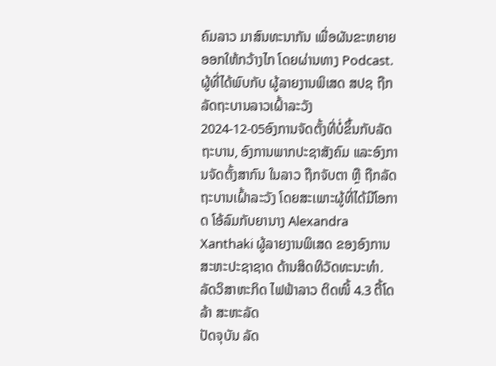ຄົມລາວ ມາສົນທະນາກັນ ເພື່ອຜັນຂະຫຍາຍອອກໃຫ້ກວ້າງໄກ ໂດຍຜ່ານທາງ Podcast.
ຜູ້ທີ່ໄດ້ພົບກັບ ຜູ້ລາຍງານພິເສດ ສປຊ ຖືກລັດຖະບານລາວເຝົ້າລະວັງ
2024-12-05ອົງການຈັດຕັ້ງທີ່ບໍ່ຂຶ້ນກັບລັດຖະບານ, ອົງການພາກປະຊາສັງຄົມ ແລະອົງການຈັດຕັ້ງສາກົນ ໃນລາວ ຖືກຈັບຕາ ຫຼື ຖືກລັດຖະບານເຝົ້າລະວັງ ໂດຍສະເພາະຜູ້ທີ່ໄດ້ມີໂອກາດ ໂອ້ລົມກັບຍານາງ Alexandra Xanthaki ຜູ້ລາຍງານພິເສດ ຂອງອົງການສະຫະປະຊາຊາດ ດ້ານສິດທິວັດທະນະທໍາ.
ລັດວິສາຫະກິດ ໄຟຟ້າລາວ ຕິດໜີ້ 4.3 ຕື້ໂດລ້າ ສະຫະລັດ
ປັດຈຸບັນ ລັດ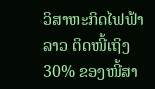ວິສາຫະກິດໄຟຟ້າລາວ ຕິດໜີ້ເຖິງ 30% ຂອງໜີ້ສາ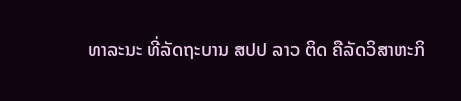ທາລະນະ ທີ່ລັດຖະບານ ສປປ ລາວ ຕິດ ຄືລັດວິສາຫະກິ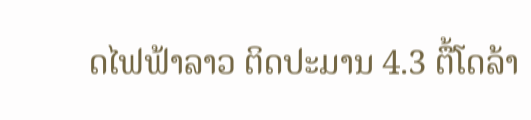ດໄຟຟ້າລາວ ຕິດປະມານ 4.3 ຕື້ໂດລ້າ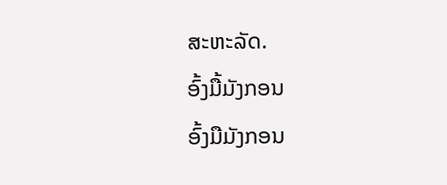ສະຫະລັດ.
ອົ້ງມື້ມັງກອນ
ອົ້ງມືມັງກອນ